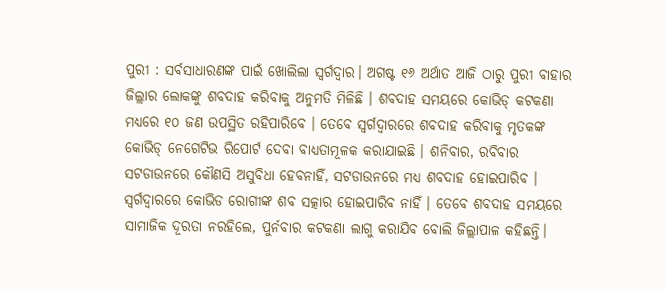ପୁରୀ : ସର୍ବସାଧାରଣଙ୍କ ପାଇଁ ଖୋଲିଲା ସ୍ୱର୍ଗଦ୍ୱାର। ଅଗଷ୍ଟ ୧୬ ଅର୍ଥାତ ଆଜି ଠାରୁ ପୁରୀ ବାହାର ଜିଲ୍ଲାର ଲୋକଙ୍କୁ ଶବଦାହ କରିବାକୁ ଅନୁମତି ମିଳିଛି । ଶବଦାହ ସମୟରେ କୋଭିଡ୍ କଟକଣା ମଧ୍ୟରେ ୧୦ ଜଣ ଉପସ୍ଥିତ ରହିପାରିବେ । ତେବେ ସ୍ୱର୍ଗଦ୍ୱାରରେ ଶବଦାହ କରିବାକୁ ମୃତକଙ୍କ କୋଭିଡ୍ ନେଗେଟିଭ ରିପୋର୍ଟ ଦେବା ବାଧ୍ୟତାମୂଳକ କରାଯାଇଛି । ଶନିବାର, ରବିବାର ସଟଡାଉନରେ କୌଣସି ଅସୁବିଧା ହେବନାହିଁ, ସଟଡାଉନରେ ମଧ୍ୟ ଶବଦାହ ହୋଇପାରିବ । ସ୍ୱର୍ଗଦ୍ୱାରରେ କୋଭିଡ ରୋଗୀଙ୍କ ଶବ ସତ୍କାର ହୋଇପାରିବ ନାହିଁ । ତେବେ ଶବଦାହ ସମୟରେ ସାମାଜିକ ଦୂରତା ନରହିଲେ, ପୁର୍ନବାର କଟକଣା ଲାଗୁ କରାଯିବ ବୋଲି ଜିଲ୍ଲାପାଳ କହିଛନ୍ତି।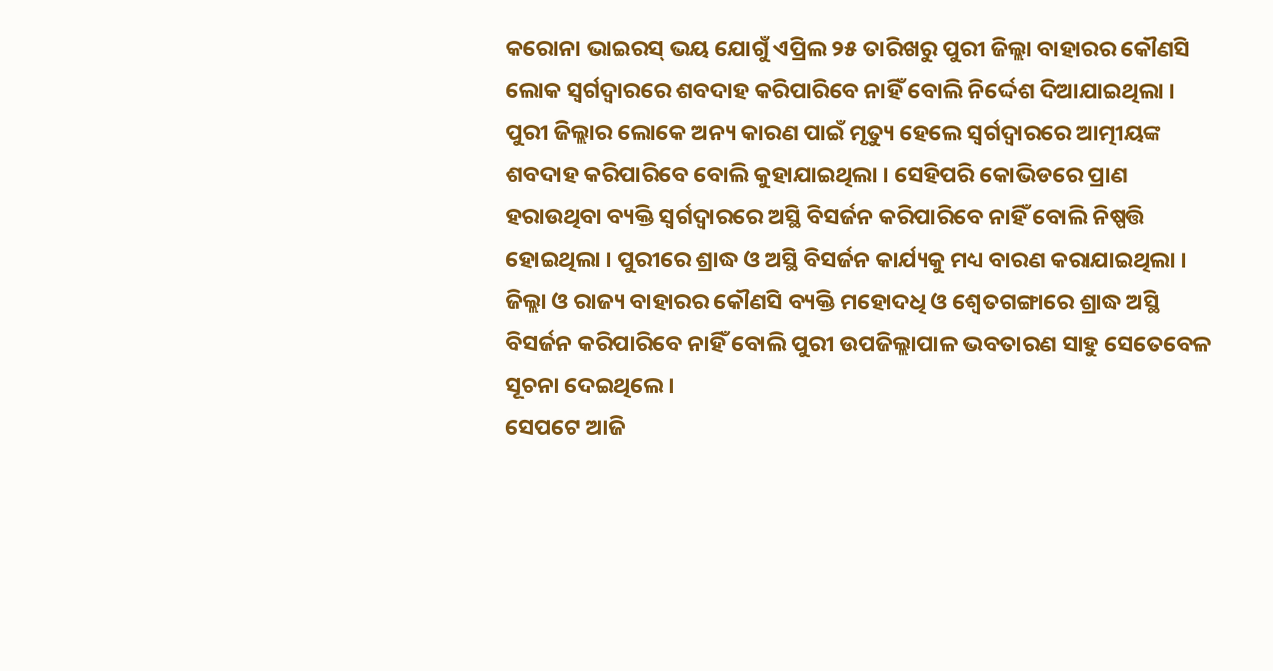କରୋନା ଭାଇରସ୍ ଭୟ ଯୋଗୁଁ ଏପ୍ରିଲ ୨୫ ତାରିଖରୁ ପୁରୀ ଜିଲ୍ଲା ବାହାରର କୌଣସି ଲୋକ ସ୍ୱର୍ଗଦ୍ୱାରରେ ଶବଦାହ କରିପାରିବେ ନାହିଁ ବୋଲି ନିର୍ଦ୍ଦେଶ ଦିଆଯାଇଥିଲା । ପୁରୀ ଜିଲ୍ଲାର ଲୋକେ ଅନ୍ୟ କାରଣ ପାଇଁ ମୃତ୍ୟୁ ହେଲେ ସ୍ୱର୍ଗଦ୍ୱାରରେ ଆତ୍ମୀୟଙ୍କ ଶବଦାହ କରିପାରିବେ ବୋଲି କୁହାଯାଇଥିଲା । ସେହିପରି କୋଭିଡରେ ପ୍ରାଣ ହରାଉଥିବା ବ୍ୟକ୍ତି ସ୍ୱର୍ଗଦ୍ୱାରରେ ଅସ୍ଥି ବିସର୍ଜନ କରିପାରିବେ ନାହିଁ ବୋଲି ନିଷ୍ପତ୍ତି ହୋଇଥିଲା । ପୁରୀରେ ଶ୍ରାଦ୍ଧ ଓ ଅସ୍ଥି ବିସର୍ଜନ କାର୍ଯ୍ୟକୁ ମଧ୍ୟ ବାରଣ କରାଯାଇଥିଲା । ଜିଲ୍ଲା ଓ ରାଜ୍ୟ ବାହାରର କୌଣସି ବ୍ୟକ୍ତି ମହୋଦଧି ଓ ଶ୍ୱେତଗଙ୍ଗାରେ ଶ୍ରାଦ୍ଧ ଅସ୍ଥି ବିସର୍ଜନ କରିପାରିବେ ନାହିଁ ବୋଲି ପୁରୀ ଉପଜିଲ୍ଲାପାଳ ଭବତାରଣ ସାହୁ ସେତେବେଳ ସୂଚନା ଦେଇଥିଲେ ।
ସେପଟେ ଆଜି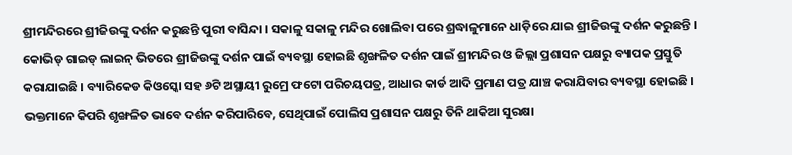ଶ୍ରୀମନ୍ଦିରରେ ଶ୍ରୀଜିଉଙ୍କୁ ଦର୍ଶନ କରୁଛନ୍ତି ପୁରୀ ବାସିନ୍ଦା । ସକାଳୁ ସକାଳୁ ମନ୍ଦିର ଖୋଲିବା ପରେ ଶ୍ରଦ୍ଧାଳୁମାନେ ଧାଡ଼ିରେ ଯାଇ ଶ୍ରୀଜିଉଙ୍କୁ ଦର୍ଶନ କରୁଛନ୍ତି । କୋଭିଡ୍ ଗାଇଡ୍ ଲାଇନ୍ ଭିତରେ ଶ୍ରୀଜିଉଙ୍କୁ ଦର୍ଶନ ପାଇଁ ବ୍ୟବସ୍ଥା ହୋଇଛି ଶୃଙ୍ଖଳିତ ଦର୍ଶନ ପାଇଁ ଶ୍ରୀମନ୍ଦିର ଓ ଜିଲ୍ଲା ପ୍ରଶାସନ ପକ୍ଷରୁ ବ୍ୟାପକ ପ୍ରସ୍ତୁତି କରାଯାଇଛି । ବ୍ୟାରିକେଡ କିଓସ୍କୋ ସହ ୬ଟି ଅସ୍ଥାୟୀ ରୁମ୍ରେ ଫଟୋ ପରିଚୟପତ୍ର, ଆଧାର କାର୍ଡ ଆଦି ପ୍ରମାଣ ପତ୍ର ଯାଞ୍ଚ କରାଯିବାର ବ୍ୟବସ୍ଥା ହୋଇଛି । ଭକ୍ତମାନେ କିପରି ଶୃଙ୍ଖଳିତ ଭାବେ ଦର୍ଶନ କରିପାରିବେ, ସେଥିପାଇଁ ପୋଲିସ ପ୍ରଶାସନ ପକ୍ଷରୁ ତିନି ଥାକିଆ ସୁରକ୍ଷା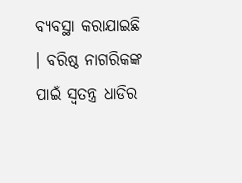ବ୍ୟବସ୍ଥା କରାଯାଇଛି । ବରିଷ୍ଠ ନାଗରିକଙ୍କ ପାଇଁ ସ୍ୱତନ୍ତ୍ର ଧାଡିର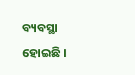ବ୍ୟବସ୍ଥା ହୋଇଛି ।